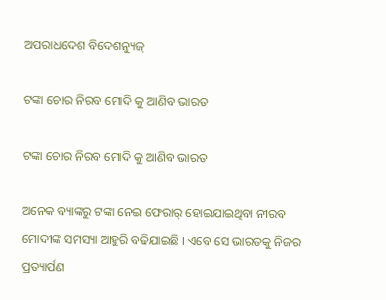ଅପରାଧଦେଶ ବିଦେଶନ୍ୟୁଜ୍

ଟଙ୍କା ଚୋର ନିରବ ମୋଦି କୁ ଆଣିବ ଭାରତ

ଟଙ୍କା ଚୋର ନିରବ ମୋଦି କୁ ଆଣିବ ଭାରତ

ଅନେକ ବ୍ୟାଙ୍କରୁ ଟଙ୍କା ନେଇ ଫେରାର୍ ହୋଇଯାଇଥିବା ନୀରବ ମୋଦୀଙ୍କ ସମସ୍ୟା ଆହୁରି ବଢିଯାଇଛି । ଏବେ ସେ ଭାରତକୁ ନିଜର ପ୍ରତ୍ୟାର୍ପଣ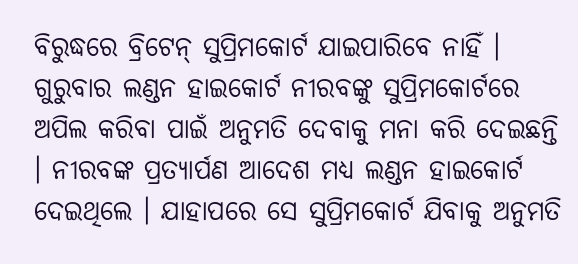ବିରୁଦ୍ଧରେ ବ୍ରିଟେନ୍ ସୁପ୍ରିମକୋର୍ଟ ଯାଇପାରିବେ ନାହିଁ । ଗୁରୁବାର ଲଣ୍ଡନ ହାଇକୋର୍ଟ ନୀରବଙ୍କୁ ସୁପ୍ରିମକୋର୍ଟରେ ଅପିଲ କରିବା ପାଇଁ ଅନୁମତି ଦେବାକୁ ମନା କରି ଦେଇଛନ୍ତି । ନୀରବଙ୍କ ପ୍ରତ୍ୟାର୍ପଣ ଆଦେଶ ମଧ୍ୟ ଲଣ୍ଡନ ହାଇକୋର୍ଟ ଦେଇଥିଲେ । ଯାହାପରେ ସେ ସୁପ୍ରିମକୋର୍ଟ ଯିବାକୁ ଅନୁମତି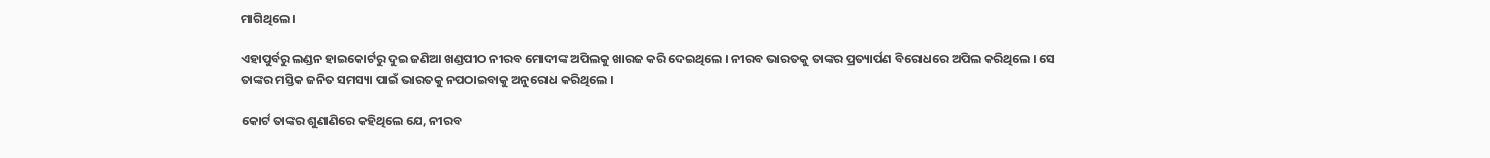ମାଗିଥିଲେ ।

ଏହାପୁର୍ବରୁ ଲଣ୍ଡନ ହାଇକୋର୍ଟରୁ ଦୁଇ ଜଣିଆ ଖଣ୍ଡପୀଠ ନୀରବ ମୋଦୀଙ୍କ ଅପିଲକୁ ଖାରଜ କରି ଦେଇଥିଲେ । ନୀରବ ଭାରତକୁ ତାଙ୍କର ପ୍ରତ୍ୟାର୍ପଣ ବିରୋଧରେ ଅପିଲ କରିଥିଲେ । ସେ ତାଙ୍କର ମସ୍ତିକ ଜନିତ ସମସ୍ୟା ପାଇଁ ଭାରତକୁ ନପଠାଇବାକୁ ଅନୁରୋଧ କରିଥିଲେ ।

କୋର୍ଟ ତାଙ୍କର ଶୁଣାଣିରେ କହିଥିଲେ ଯେ, ନୀରବ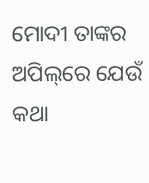ମୋଦୀ ତାଙ୍କର ଅପିଲ୍‌ରେ ଯେଉଁ କଥା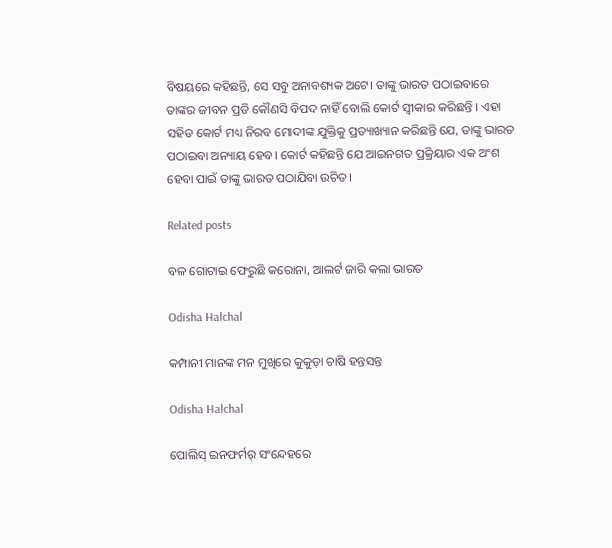ବିଷୟରେ କହିଛନ୍ତି, ସେ ସବୁ ଅନାବଶ୍ୟକ ଅଟେ। ତାଙ୍କୁ ଭାରତ ପଠାଇବାରେ ତାଙ୍କର ଜୀବନ ପ୍ରତି କୌଣସି ବିପଦ ନାହିଁ ବୋଲି କୋର୍ଟ ସ୍ୱୀକାର କରିଛନ୍ତି । ଏହା ସହିତ କୋର୍ଟ ମଧ୍ୟ ନିରବ ମୋଦୀଙ୍କ ଯୁକ୍ତିକୁ ପ୍ରତ୍ୟାଖ୍ୟାନ କରିଛନ୍ତି ଯେ, ତାଙ୍କୁ ଭାରତ ପଠାଇବା ଅନ୍ୟାୟ ହେବ। କୋର୍ଟ କହିଛନ୍ତି ଯେ ଆଇନଗତ ପ୍ରକ୍ରିୟାର ଏକ ଅଂଶ ହେବା ପାଇଁ ତାଙ୍କୁ ଭାରତ ପଠାଯିବା ଉଚିତ।

Related posts

ବଳ ଗୋଟାଇ ଫେରୁଛି କରୋନା, ଆଲର୍ଟ ଜାରି କଲା ଭାରତ

Odisha Halchal

କମ୍ପାନୀ ମାନଙ୍କ ମନ ମୁଖିରେ କୁକୁଡ଼ା ଚାଷି ହନ୍ତସନ୍ତ

Odisha Halchal

ପୋଲିସ୍ ଇନଫର୍ମର୍ ସଂନ୍ଦେହରେ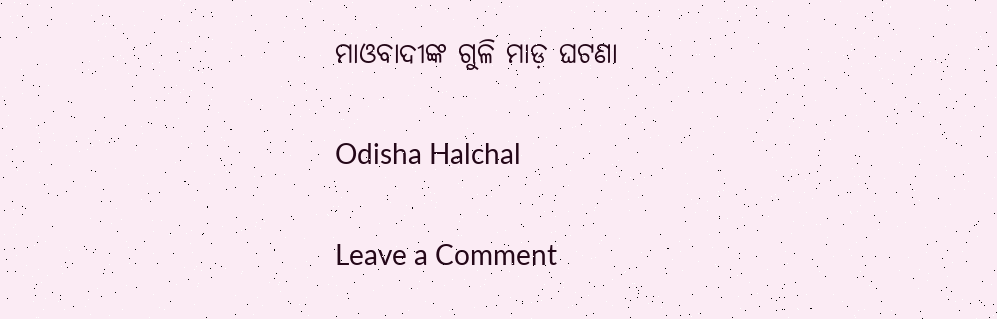ମାଓବାଦୀଙ୍କ ଗୁଳି ମାଡ଼ ଘଟଣା

Odisha Halchal

Leave a Comment